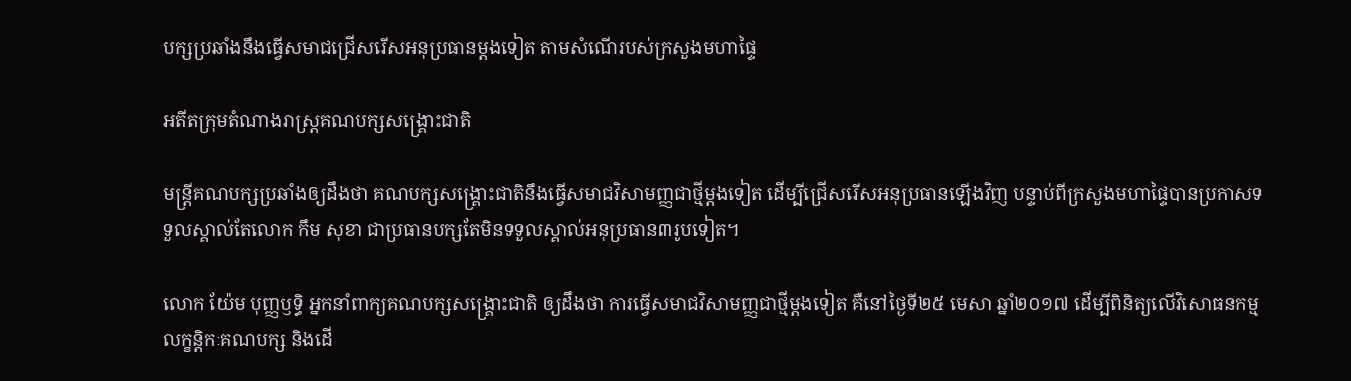បក្សប្រឆាំងនឹងធ្វើសមាជជ្រើសរើសអនុប្រធានម្ដងទៀត តាមសំណើរបស់ក្រសួងមហាផ្ទៃ

អតីតក្រុមតំណាងរាស្ត្រគណបក្សសង្គ្រោះជាតិ

មន្ដ្រីគណបក្សប្រឆាំងឲ្យដឹងថា គណបក្សសង្គ្រោះជាតិនឹងធ្វើសមាជវិសាមញ្ញជាថ្មីម្ដងទៀត ដើម្បីជ្រើសរើសអនុប្រធានឡើងវិញ បន្ទាប់ពីក្រសួងមហាផ្ទៃបានប្រកាសទទួលស្គាល់តែលោក កឹម សុខា ជាប្រធានបក្សតែមិនទទួលស្គាល់អនុប្រធាន៣រូបទៀត។

លោក យ៉ែម បុញ្ញឫទ្ធិ អ្នកនាំពាក្យគណបក្សសង្រ្គោះជាតិ ឲ្យដឹងថា ការធ្វើសមាជវិសាមញ្ញជាថ្មីម្តងទៀត គឺនៅថ្ងៃទី២៥ មេសា ឆ្នាំ២០១៧ ដើម្បីពិនិត្យលើវិសោធនកម្មលក្ខន្ដិកៈគណបក្ស និងដើ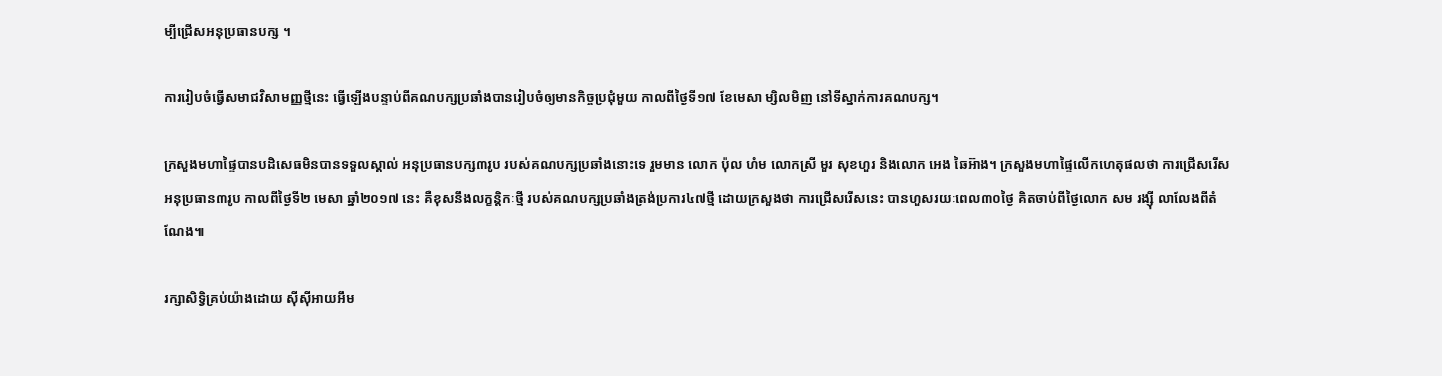ម្បីជ្រើសអនុប្រធានបក្ស ។

ការរៀបចំធ្វើសមាជវិសាមញ្ញថ្មីនេះ ធ្វើឡើងបន្ទាប់ពីគណបក្សប្រឆាំងបានរៀបចំឲ្យមានកិច្ចប្រជុំមួយ កាលពីថ្ងៃទី១៧ ខែមេសា ម្សិលមិញ នៅទីស្នាក់ការគណបក្ស។

ក្រសួងមហាផ្ទៃបានបដិសេធមិនបានទទួលស្គាល់ អនុប្រធានបក្ស៣រូប របស់គណបក្សប្រឆាំងនោះទេ រួមមាន លោក ប៉ុល ហំម លោកស្រី មួរ សុខហួរ និងលោក អេង ឆៃអ៊ាង។ ក្រសួងមហាផ្ទៃលើកហេតុផលថា ការជ្រើសរើសអនុប្រធាន៣រូប កាលពីថ្ងៃទី២ មេសា ឆ្នាំ២០១៧ នេះ គឺខុសនឹងលក្ខន្ដិកៈថ្មី របស់គណបក្សប្រឆាំងត្រង់ប្រការ៤៧ថ្មី ដោយក្រសួងថា ការជ្រើសរើសនេះ បានហួសរយៈពេល៣០ថ្ងៃ គិតចាប់ពីថ្ងៃលោក សម រង្ស៊ី លាលែងពីតំណែង៕

រក្សាសិទ្វិគ្រប់យ៉ាងដោយ ស៊ីស៊ីអាយអឹម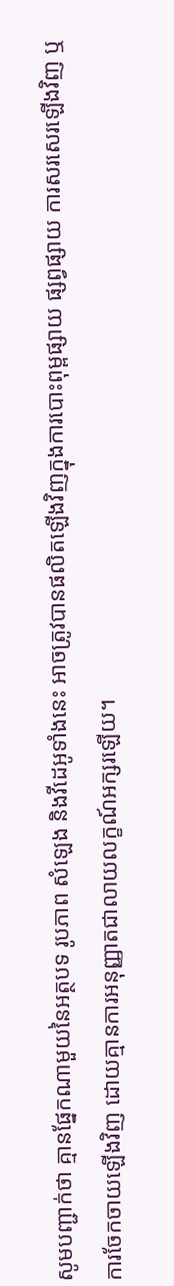សូមបញ្ជាក់ថា គ្មានផ្នែកណាមួយនៃអត្ថបទ រូបភាព សំឡេង និងវីដេអូទាំងនេះ អាចត្រូវបានផលិតឡើងវិញក្នុងការបោះពុម្ពផ្សាយ ផ្សព្វផ្សាយ ការសរសេរឡើងវិញ ឬ ការចែកចាយឡើងវិញ ដោយគ្មានការអនុញ្ញាតជាលាយលក្ខណ៍អក្សរឡើយ។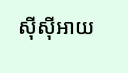ស៊ីស៊ីអាយ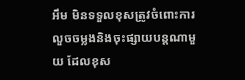អឹម មិនទទួលខុសត្រូវចំពោះការលួចចម្លងនិងចុះផ្សាយបន្តណាមួយ ដែលខុស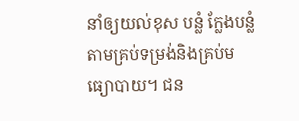នាំឲ្យយល់ខុស បន្លំ ក្លែងបន្លំ តាមគ្រប់ទម្រង់និងគ្រប់មធ្យោបាយ។ ជន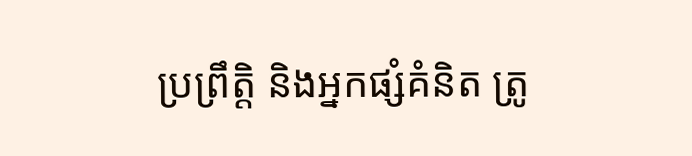ប្រព្រឹត្តិ និងអ្នកផ្សំគំនិត ត្រូ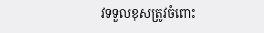វទទួលខុសត្រូវចំពោះ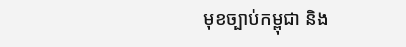មុខច្បាប់កម្ពុជា និង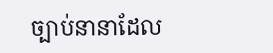ច្បាប់នានាដែល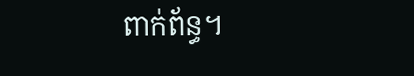ពាក់ព័ន្ធ។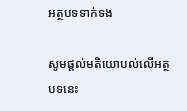អត្ថបទទាក់ទង

សូមផ្ដល់មតិយោបល់លើអត្ថបទនេះ